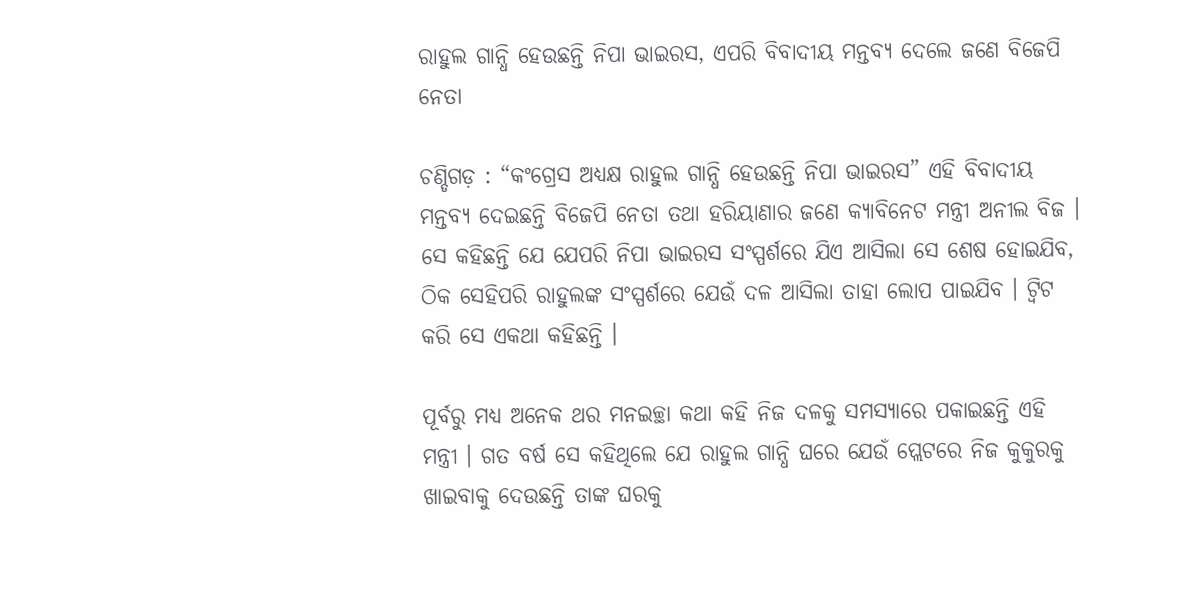ରାହୁଲ ଗାନ୍ଧି ହେଉଛନ୍ତି ନିପା ଭାଇରସ, ଏପରି ବିବାଦୀୟ ମନ୍ତବ୍ୟ ଦେଲେ ଜଣେ ବିଜେପି ନେତା

ଚଣ୍ଡିଗଡ଼ : “କଂଗ୍ରେସ ଅଧ୍ୟକ୍ଷ ରାହୁଲ ଗାନ୍ଧି ହେଉଛନ୍ତି ନିପା ଭାଇରସ” ଏହି ବିବାଦୀୟ ମନ୍ତବ୍ୟ ଦେଇଛନ୍ତି ବିଜେପି ନେତା ତଥା ହରିୟାଣାର ଜଣେ କ୍ୟାବିନେଟ ମନ୍ତ୍ରୀ ଅନୀଲ ବିଜ । ସେ କହିଛନ୍ତି ଯେ ଯେପରି ନିପା ଭାଇରସ ସଂସ୍ପର୍ଶରେ ଯିଏ ଆସିଲା ସେ ଶେଷ ହୋଇଯିବ, ଠିକ ସେହିପରି ରାହୁଲଙ୍କ ସଂସ୍ପର୍ଶରେ ଯେଉଁ ଦଳ ଆସିଲା ତାହା ଲୋପ ପାଇଯିବ । ଟ୍ଵିଟ କରି ସେ ଏକଥା କହିଛନ୍ତି ।

ପୂର୍ବରୁ ମଧ୍ୟ ଅନେକ ଥର ମନଇଚ୍ଛା କଥା କହି ନିଜ ଦଳକୁ ସମସ୍ୟାରେ ପକାଇଛନ୍ତି ଏହି ମନ୍ତ୍ରୀ । ଗତ ବର୍ଷ ସେ କହିଥିଲେ ଯେ ରାହୁଲ ଗାନ୍ଧି ଘରେ ଯେଉଁ ପ୍ଲେଟରେ ନିଜ କୁକୁରକୁ ଖାଇବାକୁ ଦେଉଛନ୍ତି ତାଙ୍କ ଘରକୁ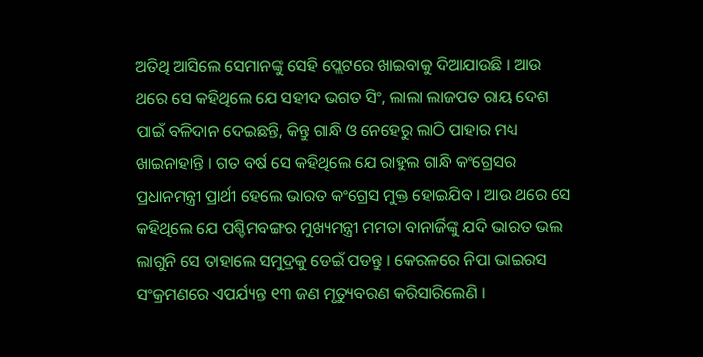ଅତିଥି ଆସିଲେ ସେମାନଙ୍କୁ ସେହି ପ୍ଲେଟରେ ଖାଇବାକୁ ଦିଆଯାଉଛି । ଆଉ ଥରେ ସେ କହିଥିଲେ ଯେ ସହୀଦ ଭଗତ ସିଂ, ଲାଲା ଲାଜପତ ରାୟ ଦେଶ ପାଇଁ ବଳିଦାନ ଦେଇଛନ୍ତି, କିନ୍ତୁ ଗାନ୍ଧି ଓ ନେହେରୁ ଲାଠି ପାହାର ମଧ୍ୟ ଖାଇନାହାନ୍ତି । ଗତ ବର୍ଷ ସେ କହିଥିଲେ ଯେ ରାହୁଲ ଗାନ୍ଧି କଂଗ୍ରେସର ପ୍ରଧାନମନ୍ତ୍ରୀ ପ୍ରାର୍ଥୀ ହେଲେ ଭାରତ କଂଗ୍ରେସ ମୁକ୍ତ ହୋଇଯିବ । ଆଉ ଥରେ ସେ କହିଥିଲେ ଯେ ପଶ୍ଚିମବଙ୍ଗର ମୁଖ୍ୟମନ୍ତ୍ରୀ ମମତା ବାନାର୍ଜିଙ୍କୁ ଯଦି ଭାରତ ଭଲ ଲାଗୁନି ସେ ତାହାଲେ ସମୁଦ୍ରକୁ ଡେଇଁ ପଡନ୍ତୁ । କେରଳରେ ନିପା ଭାଇରସ ସଂକ୍ରମଣରେ ଏପର୍ଯ୍ୟନ୍ତ ୧୩ ଜଣ ମୃତ୍ୟୁବରଣ କରିସାରିଲେଣି ।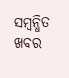ସମ୍ବନ୍ଧିତ ଖବର